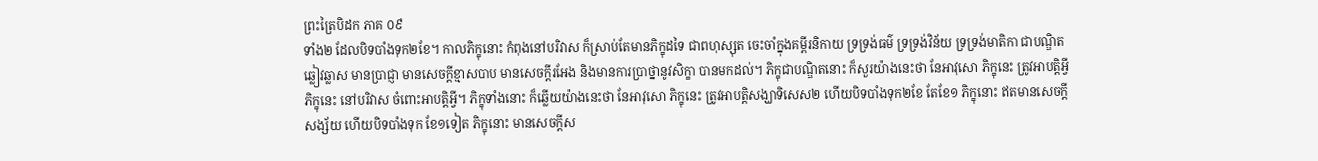ព្រះត្រៃបិដក ភាគ ០៩
ទាំង២ ដែលបិទបាំងទុក២ខែ។ កាលភិក្ខុនោះ កំពុងនៅបរិវាស ក៏ស្រាប់តែមានភិក្ខុដទៃ ជាពហុស្សុត ចេះចាំក្នុងគម្ពីរនិកាយ ទ្រទ្រង់ធម៌ ទ្រទ្រង់វិន័យ ទ្រទ្រង់មាតិកា ជាបណ្ឌិត ឆ្លៀវឆ្លាស មានប្រាជ្ញា មានសេចក្តីខ្មាសបាប មានសេចក្តីរអែង និងមានការប្រាថ្នានូវសិក្ខា បានមកដល់។ ភិក្ខុជាបណ្ឌិតនោះ ក៏សួរយ៉ាងនេះថា នែអាវុសោ ភិក្ខុនេះ ត្រូវអាបត្តិអ្វី ភិក្ខុនេះ នៅបរិវាស ចំពោះអាបត្តិអ្វី។ ភិក្ខុទាំងនោះ ក៏ឆ្លើយយ៉ាងនេះថា នែអាវុសោ ភិក្ខុនេះ ត្រូវអាបត្តិសង្ឃាទិសេស២ ហើយបិទបាំងទុក២ខែ តែខែ១ ភិក្ខុនោះ ឥតមានសេចក្តីសង្ស័យ ហើយបិទបាំងទុក ខែ១ទៀត ភិក្ខុនោះ មានសេចក្តីស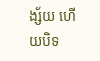ង្ស័យ ហើយបិទ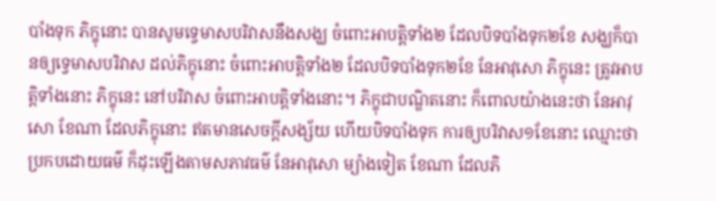បាំងទុក ភិក្ខុនោះ បានសូមទ្វេមាសបរិវាសនឹងសង្ឃ ចំពោះអាបត្តិទាំង២ ដែលបិទបាំងទុក២ខែ សង្ឃក៏បានឲ្យទ្វេមាសបរិវាស ដល់ភិក្ខុនោះ ចំពោះអាបត្តិទាំង២ ដែលបិទបាំងទុក២ខែ នែអាវុសោ ភិក្ខុនេះ ត្រូវអាបត្តិទាំងនោះ ភិក្ខុនេះ នៅបរិវាស ចំពោះអាបត្តិទាំងនោះ។ ភិក្ខុជាបណ្ឌិតនោះ ក៏ពោលយ៉ាងនេះថា នែអាវុសោ ខែណា ដែលភិក្ខុនោះ ឥតមានសេចក្តីសង្ស័យ ហើយបិទបាំងទុក ការឲ្យបរិវាស១ខែនោះ ឈ្មោះថា ប្រកបដោយធម៌ ក៏ដុះឡើងតាមសភាវធម៌ នែអាវុសោ ម្យ៉ាងទៀត ខែណា ដែលភិ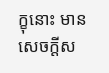ក្ខុនោះ មានសេចក្តីស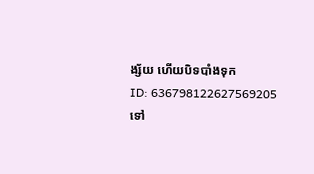ង្ស័យ ហើយបិទបាំងទុក
ID: 636798122627569205
ទៅ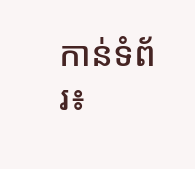កាន់ទំព័រ៖